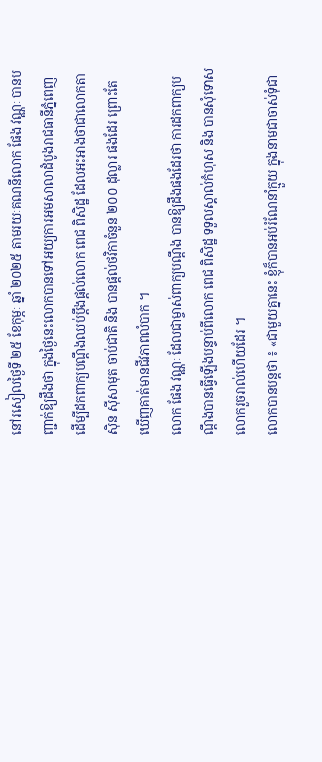នៅរសៀលថ្ងៃទី ២៥ ខែកុម្ភៈ ឆ្នាំ ២០២៥ តាមរយៈគណនីលោក ផែង វណ្ណៈ បានបញ្ជាក់ឱ្យដឹងថា ក្នុងថ្ងៃនេះលោកបានទៅអយ្យការអមសាលាដំបូងរាជធានីភ្នំពេញ ដើម្បីដកពាក្យបណ្ដឹងឈប់ប្ដឹងផ្ដល់លោក ពេជ ពិសិដ្ឋ ដែលអះអាងថាជាលោកតា ស៊ិន ស៊ីសាមុត ចាប់ជាតិ និង បានផ្ដល់ថវិកាចំនួន ២០០ ដុល្លារ ផងដែរ ព្រោះតែឃើញគាត់មានជីវភាពលំបាក ។
លោក ផែង វណ្ណៈ ដែលជាម្ចាស់ពាក្យបណ្ដឹង បានឱ្យដឹងផងដែរថា ការដកពាក្យបណ្ដឹងបានធ្វើឡេីងបន្ទាប់ពីលោក ពេជ ពិសិដ្ឋ ទទួលស្គាល់កំហុស និង បានសុំទោសលោករួចរាល់ហើយដែរ ។
លោកបានបន្តថា ៖ «ជាមួយគ្នានេះ ខ្ញុំក៏បានអប់រំណែនាំក្មួយ ក្នុងនាមជាចាស់ទុំជា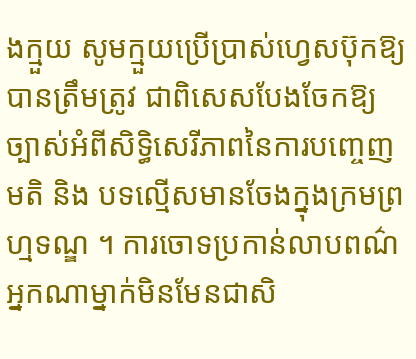ងក្មួយ សូមក្មួយប្រេីប្រាស់ហ្វេសប៊ុកឱ្យបានត្រឹមត្រូវ ជាពិសេសបែងចែកឱ្យច្បាស់អំពីសិទ្ធិសេរីភាពនៃការបញ្ចេញមតិ និង បទល្មើសមានចែងក្នុងក្រមព្រហ្មទណ្ឌ ។ ការចោទប្រកាន់លាបពណ៌អ្នកណាម្នាក់មិនមែនជាសិ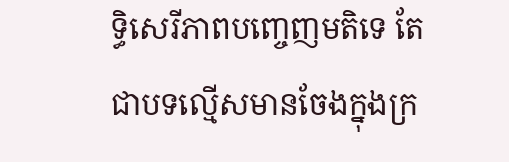ទ្ធិសេរីភាពបញ្ចេញមតិទេ តែជាបទល្មេីសមានចែងក្នុងក្រ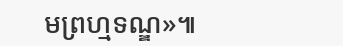មព្រហ្មទណ្ឌ»៕